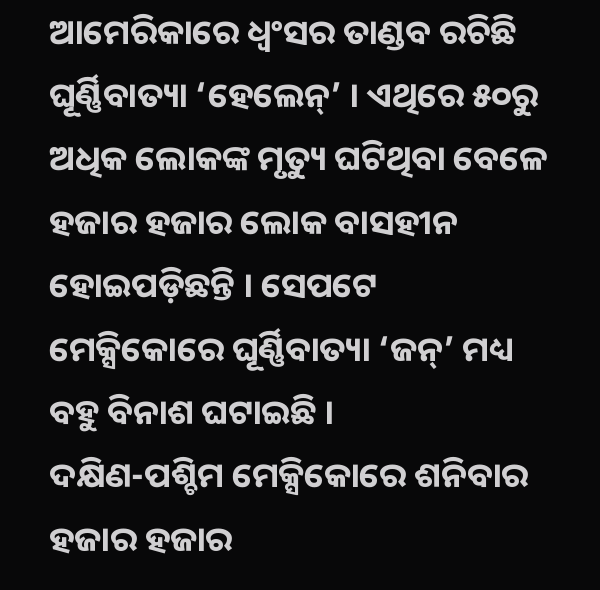ଆମେରିକାରେ ଧ୍ୱଂସର ତାଣ୍ଡବ ରଚିଛି ଘୂର୍ଣ୍ଣିବାତ୍ୟା ‘ହେଲେନ୍’ । ଏଥିରେ ୫୦ରୁ ଅଧିକ ଲୋକଙ୍କ ମୃତ୍ୟୁ ଘଟିଥିବା ବେଳେ ହଜାର ହଜାର ଲୋକ ବାସହୀନ ହୋଇପଡ଼ିଛନ୍ତି । ସେପଟେ ମେକ୍ସିକୋରେ ଘୂର୍ଣ୍ଣିବାତ୍ୟା ‘ଜନ୍’ ମଧ୍ୟ ବହୁ ବିନାଶ ଘଟାଇଛି ।
ଦକ୍ଷିଣ-ପଶ୍ଚିମ ମେକ୍ସିକୋରେ ଶନିବାର ହଜାର ହଜାର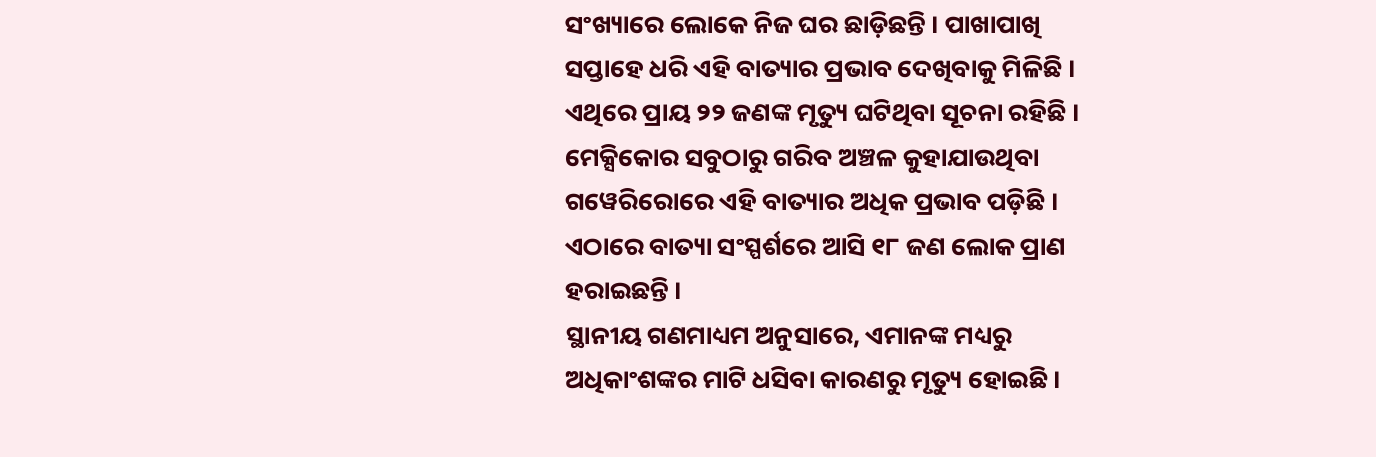ସଂଖ୍ୟାରେ ଲୋକେ ନିଜ ଘର ଛାଡ଼ିଛନ୍ତି । ପାଖାପାଖି ସପ୍ତାହେ ଧରି ଏହି ବାତ୍ୟାର ପ୍ରଭାବ ଦେଖିବାକୁ ମିଳିଛି । ଏଥିରେ ପ୍ରାୟ ୨୨ ଜଣଙ୍କ ମୃତ୍ୟୁ ଘଟିଥିବା ସୂଚନା ରହିଛି ।
ମେକ୍ସିକୋର ସବୁଠାରୁ ଗରିବ ଅଞ୍ଚଳ କୁହାଯାଉଥିବା ଗୱେରିରୋରେ ଏହି ବାତ୍ୟାର ଅଧିକ ପ୍ରଭାବ ପଡ଼ିଛି । ଏଠାରେ ବାତ୍ୟା ସଂସ୍ପର୍ଶରେ ଆସି ୧୮ ଜଣ ଲୋକ ପ୍ରାଣ ହରାଇଛନ୍ତି ।
ସ୍ଥାନୀୟ ଗଣମାଧ୍ୟମ ଅନୁସାରେ, ଏମାନଙ୍କ ମଧ୍ୟରୁ ଅଧିକାଂଶଙ୍କର ମାଟି ଧସିବା କାରଣରୁ ମୃତ୍ୟୁ ହୋଇଛି ।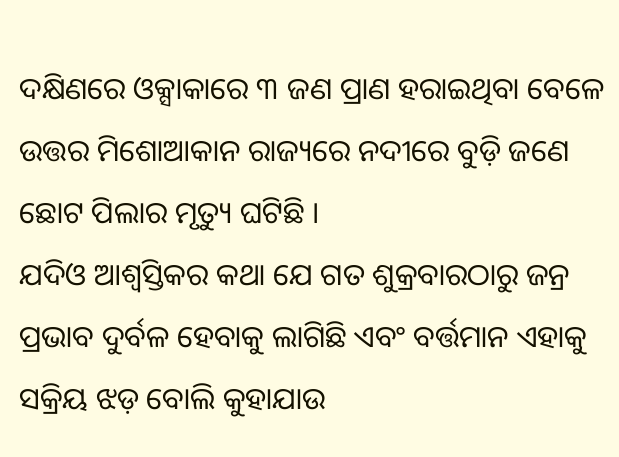ଦକ୍ଷିଣରେ ଓକ୍ସାକାରେ ୩ ଜଣ ପ୍ରାଣ ହରାଇଥିବା ବେଳେ ଉତ୍ତର ମିଶୋଆକାନ ରାଜ୍ୟରେ ନଦୀରେ ବୁଡ଼ି ଜଣେ ଛୋଟ ପିଲାର ମୃତ୍ୟୁ ଘଟିଛି ।
ଯଦିଓ ଆଶ୍ୱସ୍ତିକର କଥା ଯେ ଗତ ଶୁକ୍ରବାରଠାରୁ ଜନ୍ର ପ୍ରଭାବ ଦୁର୍ବଳ ହେବାକୁ ଲାଗିଛି ଏବଂ ବର୍ତ୍ତମାନ ଏହାକୁ ସକ୍ରିୟ ଝଡ଼ ବୋଲି କୁହାଯାଉ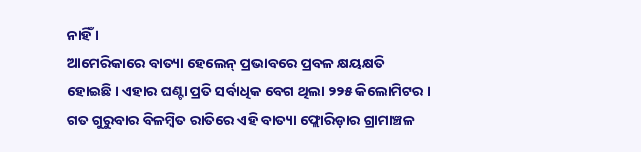ନାହିଁ ।
ଆମେରିକାରେ ବାତ୍ୟା ହେଲେନ୍ ପ୍ରଭାବରେ ପ୍ରବଳ କ୍ଷୟକ୍ଷତି ହୋଇଛି । ଏହାର ଘଣ୍ଟା ପ୍ରତି ସର୍ବାଧିକ ବେଗ ଥିଲା ୨୨୫ କିଲୋମିଟର । ଗତ ଗୁରୁବାର ବିଳମ୍ବିତ ରାତିରେ ଏହି ବାତ୍ୟା ଫ୍ଲୋରିଡ଼ାର ଗ୍ରାମାଞ୍ଚଳ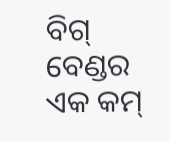ବିଗ୍ ବେଣ୍ଡର ଏକ କମ୍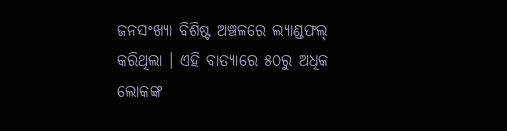ଜନସଂଖ୍ୟା ବିଶିଷ୍ଟ ଅଞ୍ଚଳରେ ଲ୍ୟାଣ୍ଡଫଲ୍ କରିଥିଲା । ଏହି ବାତ୍ୟାରେ ୫୦ରୁ ଅଧିକ ଲୋକଙ୍କ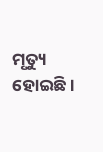ମୃତ୍ୟୁ ହୋଇଛି ।